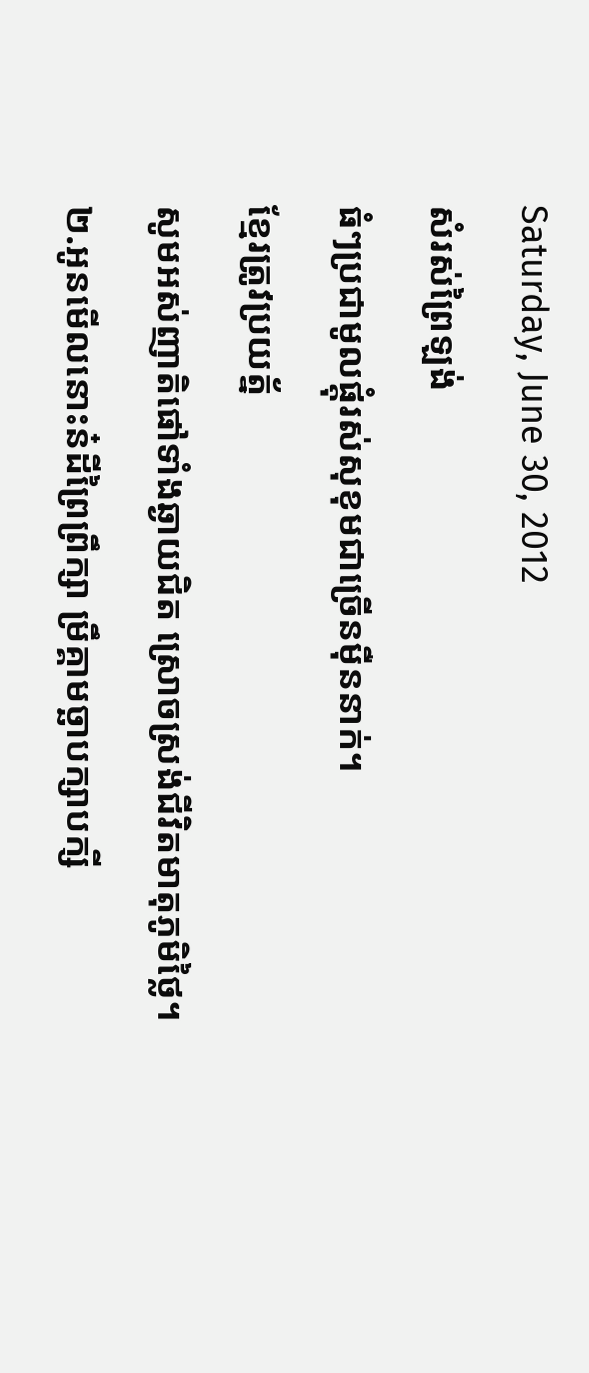Saturday, June 30, 2012
សំរស់ព្រៃឡង់
ធំៗប្រជាមូលផ្តុំរស់សុខុមជាច្រើនម៉ឺននាក់។
ខ្មែរត្រូវប្រយត្ន័
សូមអស់ញាតិផៅទាំងឆ្ងាយជិត ស្រោចស្រង់ជីវិតមាតុភូមិថ្លៃ។
២.អូនមើលនោះន៎ដីព្រៃព្រឹក្សា ម្រឹគ្គាមច្ឆាបក្សាបក្សី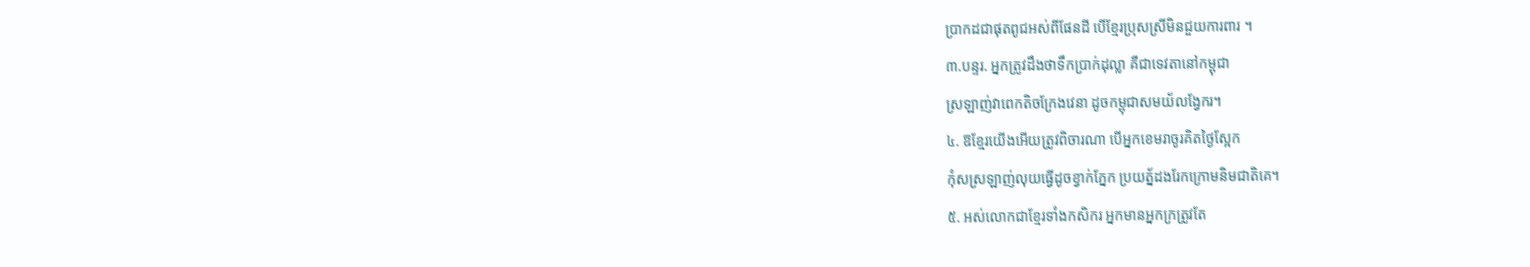ប្រាកដជាផុតពូជអស់ពីផែនដី បើខ្មែរប្រុសស្រីមិនជួយការពារ ។
៣.បន្ទរ. អ្នកត្រូវដឹងថាទឹកប្រាក់ដុល្លា គឺជាទេវតានៅកម្ពុជា
ស្រឡាញ់វាពេកតិចក្រែងវេនា ដូចកម្ពុជាសមយ័លង្វែករ។
៤. ឱខ្មែរយើងអើយត្រូវពិចារណា បើអ្នកខេមរាចូរគិតថ្ងៃស្អែក
កុំសស្រឡាញ់លុយធ្វើដូចខ្វាក់ភ្នែក ប្រយត្ន័ដងរែកក្រោមនិមជាតិគេ។
៥. អស់លោកជាខ្មែរទាំងកសិករ អ្នកមានអ្នកក្រត្រូវតែ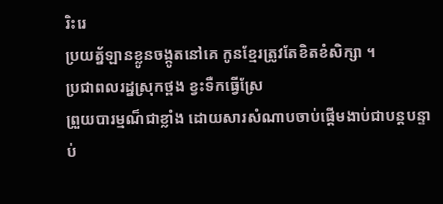រិះរេ
ប្រយត្ន័ឡានខ្លូនចង្កូតនៅគេ កូនខ្មែរត្រូវតែខិតខំសិក្សា ។
ប្រជាពលរដ្នស្រុកថ្ពង ខ្វះទឺកធើ្វស្រែ
ព្រួយបារម្មណ៏ជាខ្លាំង ដោយសារសំណាបចាប់ផ្តើមងាប់ជាបន្តបន្ទាប់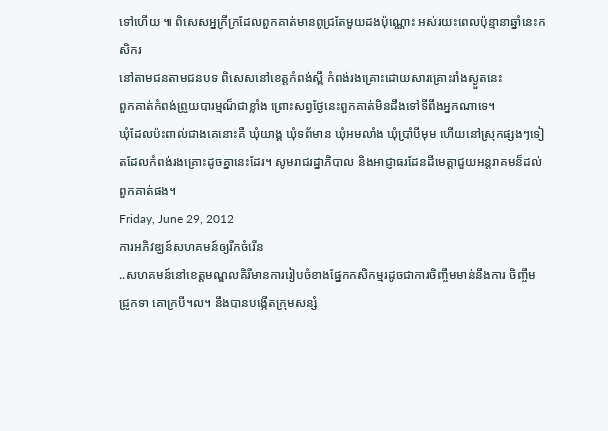ទៅហើយ ៕ ពិសេសអ្នក្រីក្រដែលពួកគាត់មានពូជ្រតែមួយដងប៉ុណ្ណោះ អស់រយះពេលប៉ុន្មានាឆ្នាំនេះកសិករ
នៅតាមជនតាមជនបទ ពិសេសនៅខេត្តកំពង់ស្ពឹ កំពង់រងគ្រោះដោយសារគ្រោះរាំងស្ងួតនេះ
ពួកគាត់កំពង់ព្រួយបារម្មណ៏ជាខ្លាំង ព្រោះសព្វថ្ងែនេះពួកគាត់មិនដឹងទៅទីពឹងអ្នកណាទេ។
ឃុំដែលប៉ះពាល់ជាងគេនោះគឺ ឃុំយាង្គ ឃុំទព័មាន ឃុំអមលាំង ឃុំប្រាំបីមុម ហើយនៅស្រុកផ្សងៗទៀតដែលកំពង់រងគ្រោះដូចគ្នានេះដែរ។ សូមរាជរដ្នាភិបាល និងអាជ្ញាធរដែនដីមេត្តាជួយអន្តរាគមន៏ដល់ពួកគាត់ផង។
Friday, June 29, 2012
ការអភិវឌ្ឃន៍សហគមន៍ឲ្យរីកចំរើន
..សហគមន៍នៅខេត្តមណ្ឌលគិរីមានការរៀបចំខាងផ្នែកកសិកម្មរដូចជាការចិញ្ចឹមមាន់នឹងការ ចិញ្ចឹមជ្រូកទា គោក្របី។ល។ នឹងបានបង្កើតក្រុមសន្សំ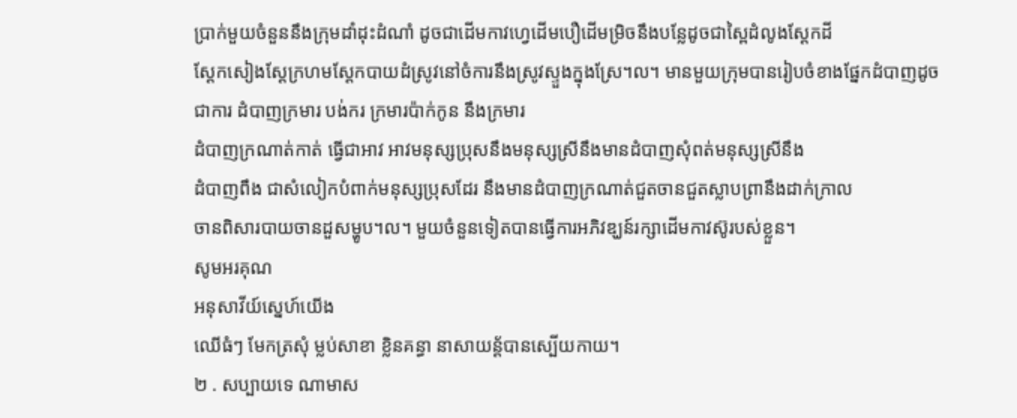ប្រាក់មួយចំនួននឹងក្រុមដាំដុះដំណាំ ដូចជាដើមកាវហ្វេដើមបឿដើមម្រិចនឹងបន្លែដូចជាស្ពៃដំលូងស្តែកដី
ស្តែកសៀងស្តែក្រហមស្តែកបាយដំស្រូវនៅចំការនឹងស្រូវស្ទួងក្នុងស្រែ។ល។ មានមួយក្រុមបានរៀបចំខាងផ្នែកដំបាញដូចជាការ ដំបាញក្រមារ បង់ករ ក្រមារប៉ាក់កូន នឹងក្រមារ
ដំបាញក្រណាត់កាត់ ធ្វើជាអាវ អាវមនុស្សប្រុសនឹងមនុស្សស្រីនឹងមានដំបាញសុំពត់មនុស្សស្រីនឹង
ដំបាញពឹង ជាសំលៀកបំពាក់មនុស្សប្រុសដែរ នឹងមានដំបាញក្រណាត់ជួតចានជួតស្លាបព្រានឹងដាក់ក្រាល
ចានពិសារបាយចានដួសម្ហូប។ល។ មួយចំនួនទៀតបានធ្វើការអភិវឌ្ឃន៍រក្សាដើមកាវស៊ូរបស់ខ្លួន។
សូមអរគុណ
អនុសាវីយ៍ស្នេហ៍យើង
ឈើធំៗ មែកត្រសុំ ម្លប់សាខា ខ្លិនគន្ធា នាសាយន្ត័បានស្បើយកាយ។
២ . សប្បាយទេ ណាមាស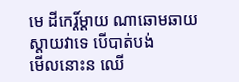មេ ដីកេរ្ដិ៍ម្ដាយ ណាឆោមឆាយ ស្ដាយវាទេ បើបាត់បង់
មើលនោះន ឈើ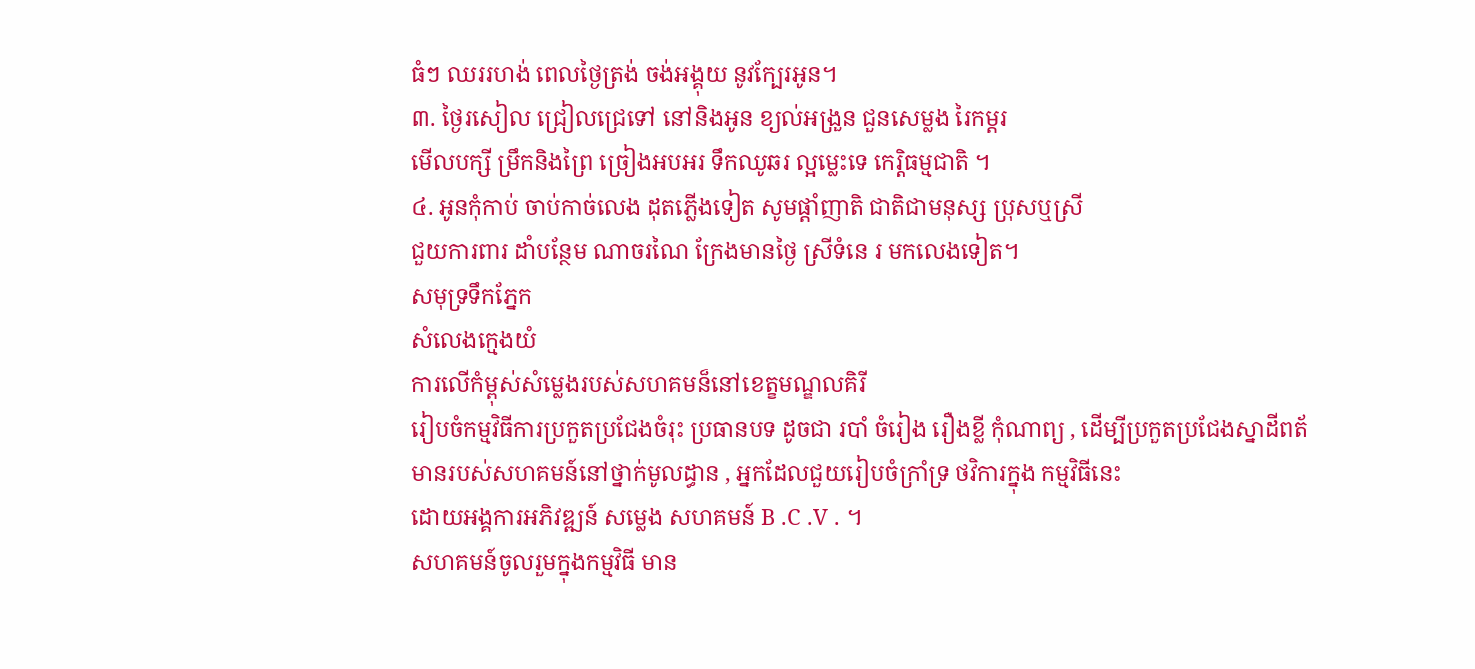ធំៗ ឈររហង់ ពេលថ្ងៃត្រង់ ចង់អង្គុយ នូវក្បែរអូន។
៣. ថ្ងៃរសៀល ជ្រៀលជ្រេទៅ នៅនិងអូន ខ្យល់អង្រួន ជួនសេម្លង រៃកម្ដរ
មើលបក្សី ម្រឹកនិងព្រៃ ច្រៀងអបអរ ទឹកឈូឆរ ល្អម្លេះទេ កេរ្ដិធម្មជាតិ ។
៤. អូនកុំកាប់ ចាប់កាច់លេង ដុតភ្លើងទៀត សូមផ្ដាំញាតិ ជាតិជាមនុស្ស ប្រុសឬស្រី
ជួយការពារ ដាំបន្ថែម ណាចរណៃ ក្រែងមានថ្ងៃ ស្រីទំនេ រ មកលេងទៀត។
សមុទ្រទឹកភ្នែក
សំលេងក្មេងយំ
ការលើកំម្ពុស់សំម្លេងរបស់សហគមន៏នៅខេត្ខមណ្ឌលគិរី
រៀបចំកម្មវិធីការប្រកួតប្រជែងចំរុះ ប្រធានបទ ដូចជា របាំ ចំរៀង រឿងខ្លី កុំណាព្យ , ដើម្បីប្រកួតប្រជែងស្នាដីពត័មានរបស់សហគមន៍នៅថ្នាក់មូលដ្ធាន , អ្នកដែលជួយរៀបចំក្រាំទ្រ ថវិការក្នុង កម្មវិធីនេះ
ដោយអង្គការអភិវឌ្ឍន៍ សម្លេង សហគមន៍ B .C .V . ។
សហគមន៍ចូលរួមក្នុងកម្មវិធី មាន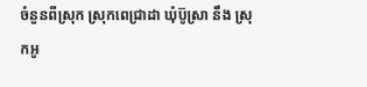ចំនួនពីស្រុក ស្រុកពេជ្រាដា ឃុំប៊ូស្រា នឹង ស្រុកអូ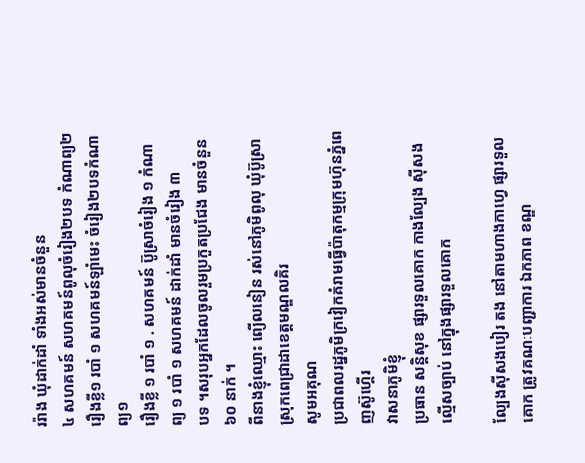ររ៉ាង ឃុំដាក់ដាំ ទាំងអស់មានចំនួន
៤ សហគមន៍ សហគមន៍ពូលុចំរៀង២បទ កំណាព្យ២ រឿងខ្លី១ របាំ ១ សហគមន៍ឡាំមេះ ចំរៀង២បទកំណាព្យ១
រឿងខ្លី ១ របាំ ១ . សហគមន៍ ប៊ូស្រាចំរៀង ១ កំណាព្យ ១ របាំ ១ សហគមន៍ ដាក់ដាំ មានចំរៀង ៣
បទ ។សរុបអ្នកដែលចូលរួមប្រកួតប្រជែង មានចំនួន ៦០ នាក់ ។
ពីនាងខ្ញុំឈ្មោះ ព្យើលនៀន រស់នៅភូមិពូលុ ឃុំប៊ូស្រាស្រុកពេជ្រាដាខេត្តមណ្ឌលគិរ
សូមអគុណ
ប្រជាពលរដ្នភូមិក្រវៀកគំរាមធើ្វប៉ាតុកម្មក្រុមហ៊ុនភ្នំពេញស៊ូហ្គើរ
វាសនាភូមិខ្ញុំ
ប្រធាន សន្តិសុខ ផ្សារទួលគោក កាងល្បែង ស៊ីសង ល្មើសច្បាប់ នៅក្នុងផ្សារទួលគោក

ល្បែងស៊ីសងបៀរ តង នៅតាមហាងកាហ្វេ ផ្សារទួលគោក ត្រូវគណៈបញ្ជាការ ឯកភាព ខណ្ឌ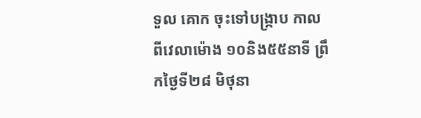ទួល គោក ចុះទៅបង្ក្រាប កាលពីវេលាម៉ោង ១០និង៥៥នាទី ព្រឹកថ្ងៃទី២៨ មិថុនា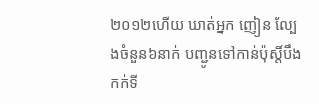២០១២ហើយ ឃាត់អ្នក ញៀន ល្បែងចំនួន៦នាក់ បញ្ជូនទៅកាន់ប៉ុស្តិ៍បឹងកក់ទី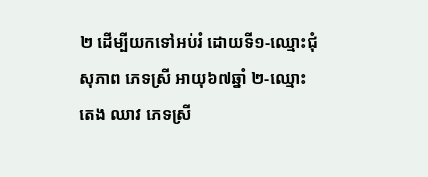២ ដើម្បីយកទៅអប់រំ ដោយទី១-ឈ្មោះជុំ សុភាព ភេទស្រី អាយុ៦៧ឆ្នាំ ២-ឈ្មោះតេង ឈាវ ភេទស្រី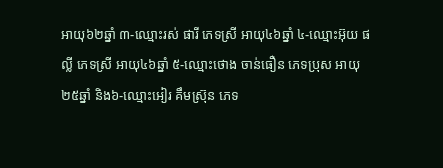អាយុ៦២ឆ្នាំ ៣-ឈ្មោះរស់ ផារី ភេទស្រី អាយុ៤៦ឆ្នាំ ៤-ឈ្មោះអ៊ុយ ផល្លី ភេទស្រី អាយុ៤៦ឆ្នាំ ៥-ឈ្មោះថោង ចាន់ធឿន ភេទប្រុស អាយុ២៥ឆ្នាំ និង៦-ឈ្មោះអៀរ គឹមស្រ៊ុន ភេទ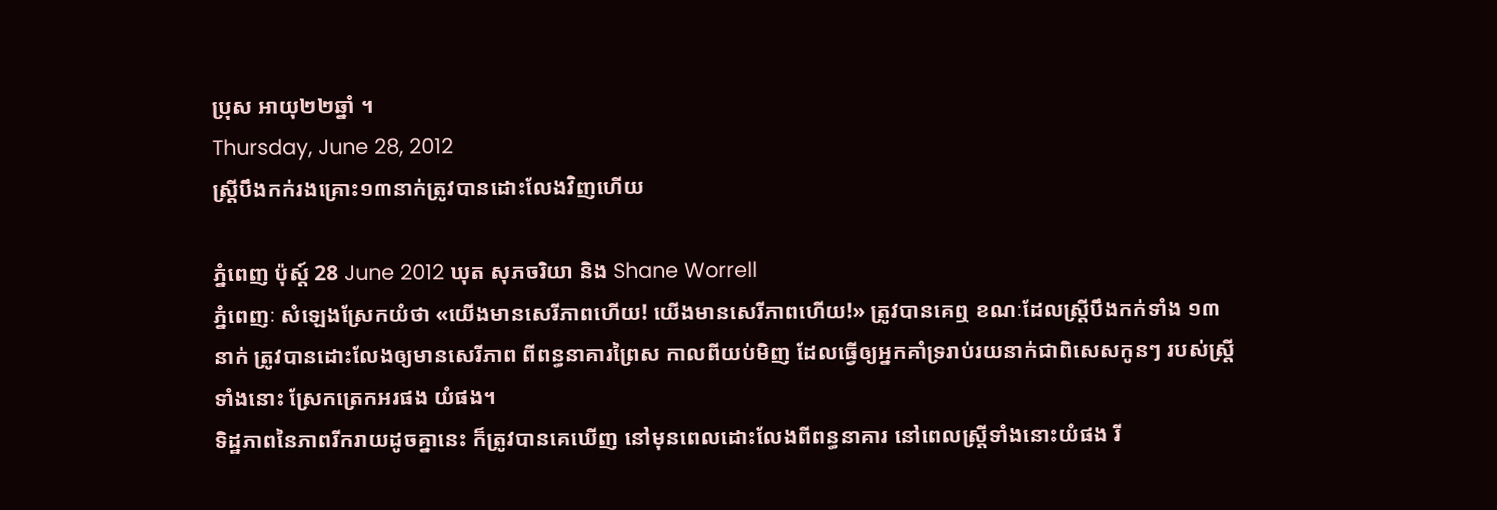ប្រុស អាយុ២២ឆ្នាំ ។
Thursday, June 28, 2012
ស្រ្តីបឹងកក់រងគ្រោះ១៣នាក់ត្រូវបានដោះលែងវិញហើយ

ភ្នំពេញ ប៉ុស្ត៍ 28 June 2012 ឃុត សុភចរិយា និង Shane Worrell
ភ្នំពេញៈ សំឡេងស្រែកយំថា «យើងមានសេរីភាពហើយ! យើងមានសេរីភាពហើយ!» ត្រូវបានគេឮ ខណៈដែលស្រ្តីបឹងកក់ទាំង ១៣ នាក់ ត្រូវបានដោះលែងឲ្យមានសេរីភាព ពីពន្ធនាគារព្រៃស កាលពីយប់មិញ ដែលធ្វើឲ្យអ្នកគាំទ្ររាប់រយនាក់ជាពិសេសកូនៗ របស់ស្ត្រីទាំងនោះ ស្រែកត្រេកអរផង យំផង។
ទិដ្ឋភាពនៃភាពរីករាយដូចគ្នានេះ ក៏ត្រូវបានគេឃើញ នៅមុនពេលដោះលែងពីពន្ធនាគារ នៅពេលស្រ្តីទាំងនោះយំផង រី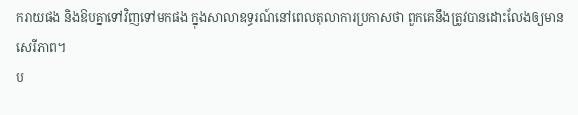ករាយផង និងឱបគ្នាទៅវិញទៅមកផង ក្នុងសាលាឧទ្ធរណ៍នៅពេលតុលាការប្រកាសថា ពួកគេនឹងត្រូវបានដោះលែងឲ្យមានសេរីភាព។
ប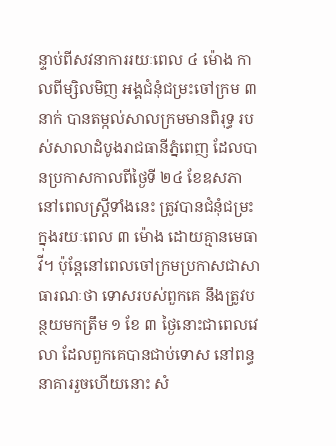ន្ទាប់ពីសវនាការរយៈពេល ៤ ម៉ោង កាលពីម្សិលមិញ អង្គជំនុំជម្រះចៅក្រម ៣ នាក់ បានតម្កល់សាលក្រមមានពិរុទ្ធ របស់សាលាដំបូងរាជធានីភ្នំពេញ ដែលបានប្រកាសកាលពីថ្ងៃទី ២៤ ខែឧសភា នៅពេលស្រ្តីទាំងនេះ ត្រូវបានជំនុំជម្រះ ក្នុងរយៈពេល ៣ ម៉ោង ដោយគ្មានមេធាវី។ ប៉ុន្តែនៅពេលចៅក្រមប្រកាសជាសាធារណៈថា ទោសរបស់ពួកគេ នឹងត្រូវបន្ថយមកត្រឹម ១ ខែ ៣ ថ្ងៃនោះជាពេលវេលា ដែលពួកគេបានជាប់ទោស នៅពន្ធនាគាររួចហើយនោះ សំ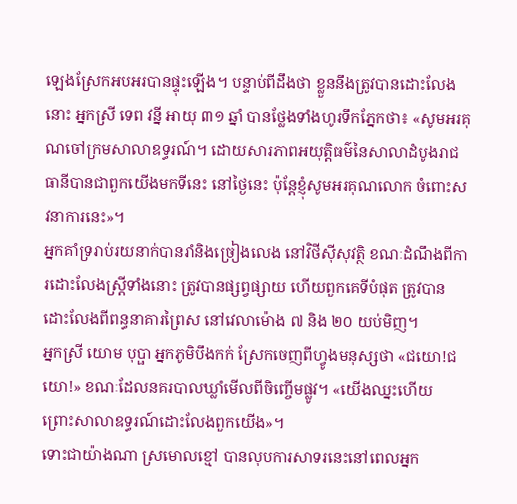ឡេងស្រែកអបអរបានផ្ទុះឡើង។ បន្ទាប់ពីដឹងថា ខ្លួននឹងត្រូវបានដោះលែងនោះ អ្នកស្រី ទេព វន្នី អាយុ ៣១ ឆ្នាំ បានថ្លែងទាំងហូរទឹកភ្នែកថា៖ «សូមអរគុណចៅក្រមសាលាឧទ្ធរណ៍។ ដោយសារភាពអយុតិ្តធម៌នៃសាលាដំបូងរាជធានីបានជាពួកយើងមកទីនេះ នៅថ្ងៃនេះ ប៉ុន្តែខ្ញុំសូមអរគុណលោក ចំពោះសវនាការនេះ»។
អ្នកគាំទ្ររាប់រយនាក់បានរាំនិងច្រៀងលេង នៅវិថីស៊ីសុវត្ថិ ខណៈដំណឹងពីការដោះលែងស្រ្តីទាំងនោះ ត្រូវបានផ្សព្វផ្សាយ ហើយពួកគេទីបំផុត ត្រូវបានដោះលែងពីពន្ធនាគារព្រៃស នៅវេលាម៉ោង ៧ និង ២០ យប់មិញ។
អ្នកស្រី យោម បុប្ផា អ្នកភូមិបឹងកក់ ស្រែកចេញពីហ្វូងមនុស្សថា «ជយោ!ជយោ!» ខណៈដែលនគរបាលឃ្លាំមើលពីចិញ្ចើមផ្លូវ។ «យើងឈ្នះហើយ ព្រោះសាលាឧទ្ធរណ៍ដោះលែងពួកយើង»។
ទោះជាយ៉ាងណា ស្រមោលខ្មៅ បានលុបការសាទរនេះនៅពេលអ្នក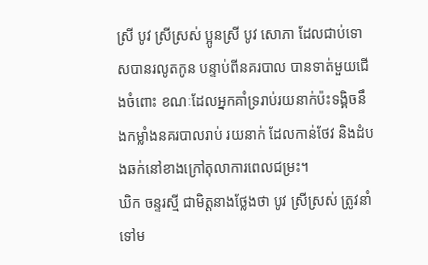ស្រី បូវ ស្រីស្រស់ ប្អូនស្រី បូវ សោភា ដែលជាប់ទោសបានរលូតកូន បន្ទាប់ពីនគរបាល បានទាត់មួយជើងចំពោះ ខណៈដែលអ្នកគាំទ្ររាប់រយនាក់ប៉ះទង្គិចនឹងកម្លាំងនគរបាលរាប់ រយនាក់ ដែលកាន់ថែវ និងដំបងឆក់នៅខាងក្រៅតុលាការពេលជម្រះ។
ឃិក ចន្ទរស្មី ជាមិត្តនាងថ្លែងថា បូវ ស្រីស្រស់ ត្រូវនាំទៅម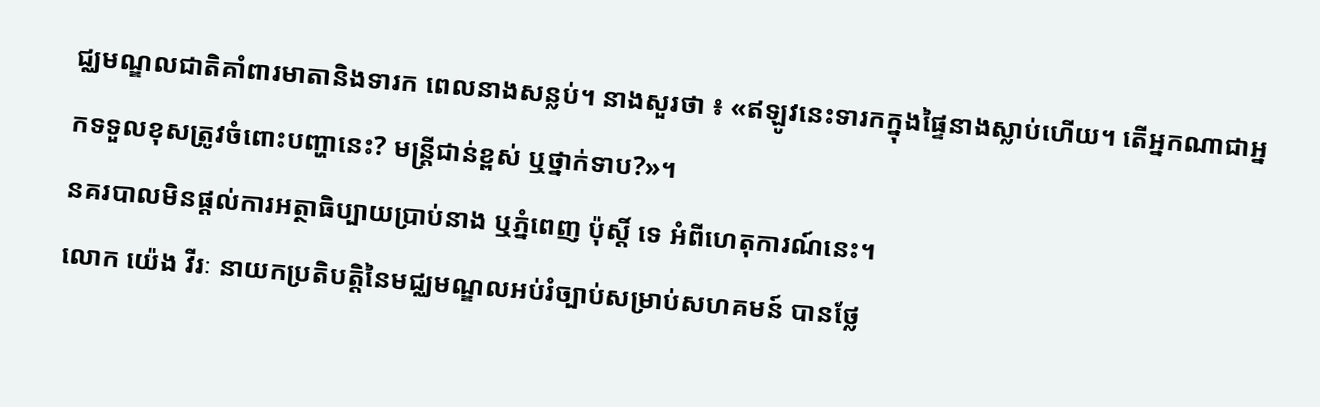ជ្ឈមណ្ឌលជាតិគាំពារមាតានិងទារក ពេលនាងសន្លប់។ នាងសួរថា ៖ «ឥឡូវនេះទារកក្នុងផ្ទៃនាងស្លាប់ហើយ។ តើអ្នកណាជាអ្នកទទួលខុសត្រូវចំពោះបញ្ហានេះ? មន្រ្តីជាន់ខ្ពស់ ឬថ្នាក់ទាប?»។
នគរបាលមិនផ្តល់ការអត្ថាធិប្បាយប្រាប់នាង ឬភ្នំពេញ ប៉ុស្តិ៍ ទេ អំពីហេតុការណ៍នេះ។
លោក យ៉េង វីរៈ នាយកប្រតិបតិ្តនៃមជ្ឈមណ្ឌលអប់រំច្បាប់សម្រាប់សហគមន៍ បានថ្លែ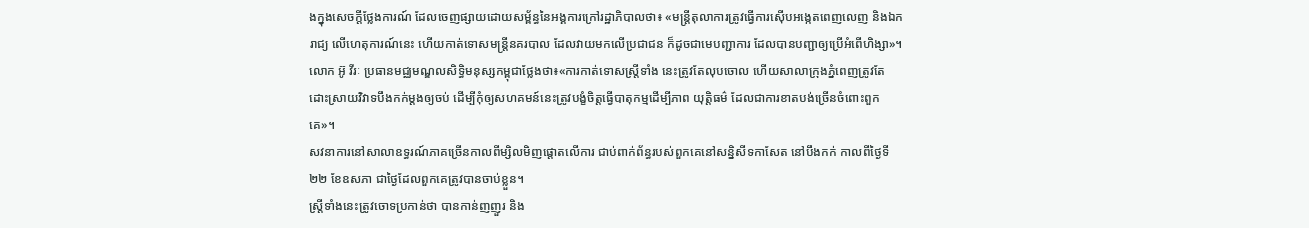ងក្នុងសេចក្តីថ្លែងការណ៍ ដែលចេញផ្សាយដោយសម្ព័ន្ធនៃអង្គការក្រៅរដ្ឋាភិបាលថា៖ «មន្រ្តីតុលាការត្រូវធ្វើការស៊ើបអង្កេតពេញលេញ និងឯករាជ្យ លើហេតុការណ៍នេះ ហើយកាត់ទោសមន្រ្តីនគរបាល ដែលវាយមកលើប្រជាជន ក៏ដូចជាមេបញ្ជាការ ដែលបានបញ្ជាឲ្យប្រើអំពើហិង្សា»។
លោក អ៊ូ វីរៈ ប្រធានមជ្ឈមណ្ឌលសិទិ្ធមនុស្សកម្ពុជាថ្លែងថា៖«ការកាត់ទោសស្រ្តីទាំង នេះត្រូវតែលុបចោល ហើយសាលាក្រុងភ្នំពេញត្រូវតែដោះស្រាយវិវាទបឹងកក់ម្តងឲ្យចប់ ដើម្បីកុំឲ្យសហគមន៍នេះត្រូវបង្ខំចិត្តធ្វើបាតុកម្មដើម្បីភាព យុតិ្តធម៌ ដែលជាការខាតបង់ច្រើនចំពោះពួកគេ»។
សវនាការនៅសាលាឧទ្ធរណ៍ភាគច្រើនកាលពីម្សិលមិញផ្តោតលើការ ជាប់ពាក់ព័ន្ធរបស់ពួកគេនៅសន្និសីទកាសែត នៅបឹងកក់ កាលពីថ្ងៃទី ២២ ខែឧសភា ជាថ្ងៃដែលពួកគេត្រូវបានចាប់ខ្លួន។
ស្រ្តីទាំងនេះត្រូវចោទប្រកាន់ថា បានកាន់ញញួរ និង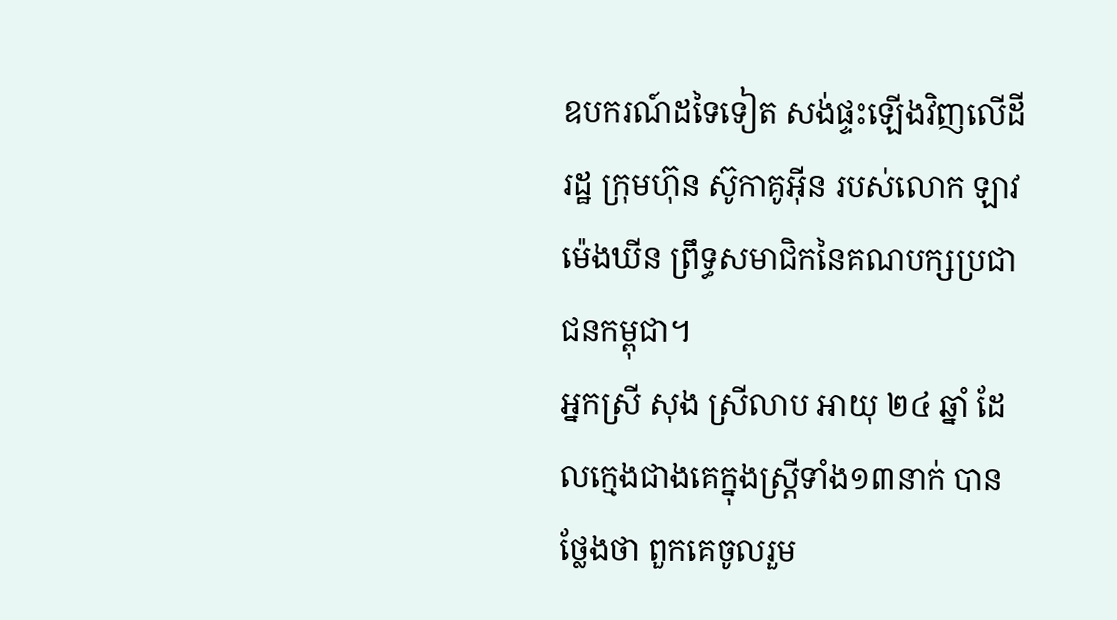ឧបករណ៍ដទៃទៀត សង់ផ្ទះឡើងវិញលើដីរដ្ឋ ក្រុមហ៊ុន ស៊ូកាគូអ៊ីន របស់លោក ឡាវ ម៉េងឃីន ព្រឹទ្ធសមាជិកនៃគណបក្សប្រជាជនកម្ពុជា។
អ្នកស្រី សុង ស្រីលាប អាយុ ២៤ ឆ្នាំ ដែលក្មេងជាងគេក្នុងស្រ្តីទាំង១៣នាក់ បានថ្លែងថា ពួកគេចូលរួម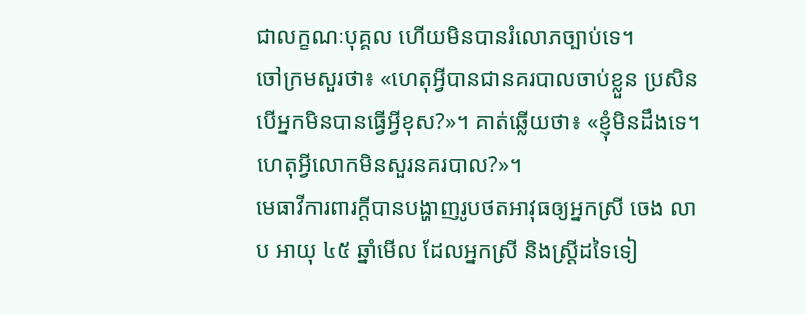ជាលក្ខណៈបុគ្គល ហើយមិនបានរំលោភច្បាប់ទេ។
ចៅក្រមសួរថា៖ «ហេតុអ្វីបានជានគរបាលចាប់ខ្លួន ប្រសិនបើអ្នកមិនបានធ្វើអ្វីខុស?»។ គាត់ឆ្លើយថា៖ «ខ្ញុំមិនដឹងទេ។ ហេតុអ្វីលោកមិនសួរនគរបាល?»។
មេធាវីការពារក្តីបានបង្ហាញរូបថតអាវុធឲ្យអ្នកស្រី ចេង លាប អាយុ ៤៥ ឆ្នាំមើល ដែលអ្នកស្រី និងស្រ្តីដទៃទៀ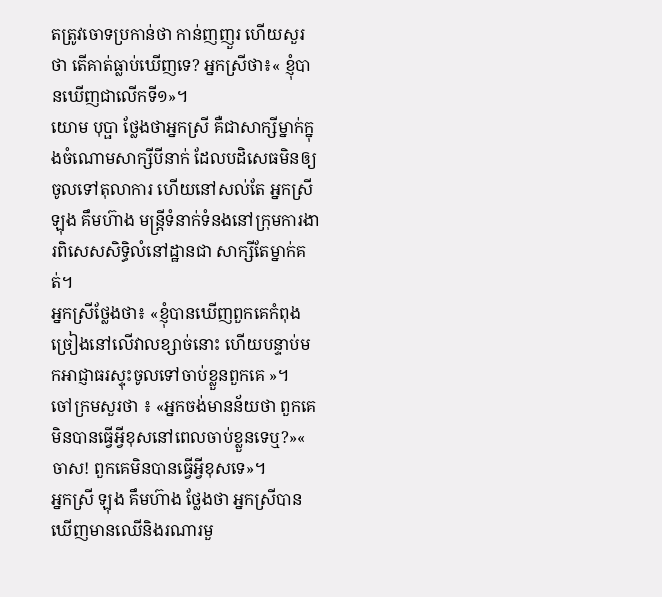តត្រូវចោទប្រកាន់ថា កាន់ញញួរ ហើយសួរថា តើគាត់ធ្លាប់ឃើញទេ? អ្នកស្រីថា៖« ខ្ញុំបានឃើញជាលើកទី១»។
យោម បុប្ផា ថ្លែងថាអ្នកស្រី គឺជាសាក្សីម្នាក់ក្នុងចំណោមសាក្សីបីនាក់ ដែលបដិសេធមិនឲ្យចូលទៅតុលាការ ហើយនៅសល់តែ អ្នកស្រី ឡុង គឹមហ៊ាង មន្រ្តីទំនាក់ទំនងនៅក្រុមការងារពិសេសសិទ្ធិលំនៅដ្ឋានជា សាក្សីតែម្នាក់គត់។
អ្នកស្រីថ្លែងថា៖ «ខ្ញុំបានឃើញពួកគេកំពុងច្រៀងនៅលើវាលខ្សាច់នោះ ហើយបន្ទាប់មកអាជ្ញាធរស្ទុះចូលទៅចាប់ខ្លួនពួកគេ »។
ចៅក្រមសួរថា ៖ «អ្នកចង់មានន័យថា ពួកគេមិនបានធ្វើអ្វីខុសនៅពេលចាប់ខ្លួនទេឬ?»« ចាស! ពួកគេមិនបានធ្វើអ្វីខុសទេ»។
អ្នកស្រី ឡុង គឹមហ៊ាង ថ្លែងថា អ្នកស្រីបានឃើញមានឈើនិងរណារមួ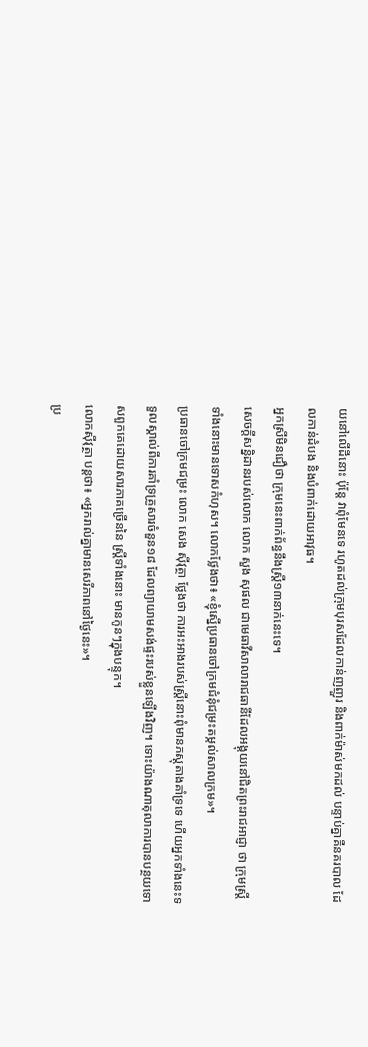យនៅលើដីនោះ ប៉ុន្តែ វាពុំមែនទេ រហូតដល់ក្រុមបុរសដែលកាន់ញញួរ និងពាក់ម៉ាស់មកដល់ បន្ទាប់គ្នាគឺនគរបាល ដែលកាន់ដំបង និងបំពាក់ដោយអាវុធ។
អ្នកស្រីមិនជឿថា ក្រុមនេះពាក់ព័ន្ធនឹងស្រ្តី១៣នាក់នេះទេ។
សេចក្តីសន្និដានរបស់លោក លោក សួង សុផល ជាមេធាវីសាលារាជធានីដែលអង្គុយនៅជិតព្រះរាជអាជ្ញា ថា ក្រុមស្រ្តីទាំងនោះមានទោសកំហុស។ លោកថ្លែងថា៖ «ខ្ញុំស្នើប្រធានចៅក្រមជំនុំជម្រះតម្កល់សាលក្រម»។
ប្រធានចៅក្រមជម្រះ លោក សេង ស៊ីវុត្ថា ថ្លែងថា ការអះអាងរបស់ស្រ្តីនោះពុំមានភស្តុតាងគាំទ្រទេ ហើយអ្នកទាំងនេះទទួលស្គាល់ពីការគាំទ្រគ្រួសារចំនួន១៨ ដែលព្យាយាមសង់ផ្ទះរបស់ខ្លួនឡើងវិញ។ ទោះយ៉ាងណាតុលាការបានបន្ថយទោសពួកគេដោយសារភាគច្រើននៃ ស្រ្តីទាំងនោះ មានកូនៗក្នុងបន្ទុក។
លោកស៊ីវុត្ថា បន្តថា៖ «អ្នករាល់គ្នាមានសេរីភាពនៅថ្ងៃនេះ»។
ប្រ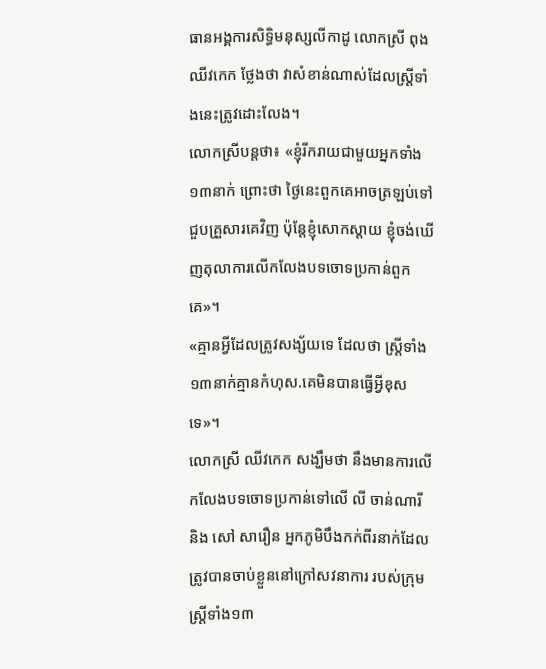ធានអង្គការសិទ្ធិមនុស្សលីកាដូ លោកស្រី ពុង ឈីវកេក ថ្លែងថា វាសំខាន់ណាស់ដែលស្រ្តីទាំងនេះត្រូវដោះលែង។
លោកស្រីបន្តថា៖ «ខ្ញុំរីករាយជាមួយអ្នកទាំង១៣នាក់ ព្រោះថា ថ្ងៃនេះពួកគេអាចត្រឡប់ទៅជួបគ្រួសារគេវិញ ប៉ុន្តែខ្ញុំសោកស្តាយ ខ្ញុំចង់ឃើញតុលាការលើកលែងបទចោទប្រកាន់ពួកគេ»។
«គ្មានអ្វីដែលត្រូវសង្ស័យទេ ដែលថា ស្រ្តីទាំង១៣នាក់គ្មានកំហុស.គេមិនបានធ្វើអ្វីខុសទេ»។
លោកស្រី ឈីវកេក សង្ឃឹមថា នឹងមានការលើកលែងបទចោទប្រកាន់ទៅលើ លី ចាន់ណារី និង សៅ សារឿន អ្នកភូមិបឹងកក់ពីរនាក់ដែលត្រូវបានចាប់ខ្លួននៅក្រៅសវនាការ របស់ក្រុមស្រ្តីទាំង១៣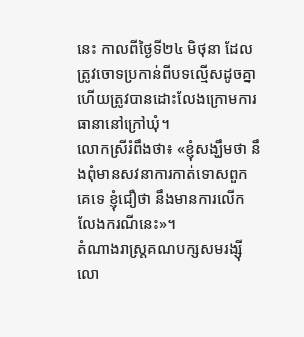នេះ កាលពីថ្ងៃទី២៤ មិថុនា ដែលត្រូវចោទប្រកាន់ពីបទល្មើសដូចគ្នា ហើយត្រូវបានដោះលែងក្រោមការធានានៅក្រៅឃុំ។
លោកស្រីរំពឹងថា៖ «ខ្ញុំសង្ឃឹមថា នឹងពុំមានសវនាការកាត់ទោសពួកគេទេ ខ្ញុំជឿថា នឹងមានការលើកលែងករណីនេះ»។
តំណាងរាស្រ្តគណបក្សសមរង្ស៊ី លោ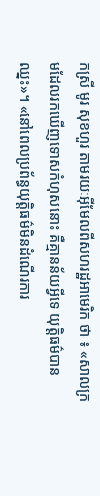កស្រី មូរ សុខហួរ តាមរយៈអ៊ីមែលពីសហរដ្ឋអាមេរិក ថា ៖ «សាលក្រមដែលរកឃើញទោសកំហុសនោះ គឺគ្មានន័យអ្វីទេ យុត្តិធម៌បានឈ្នះ»។ «នៅពេលប្រព័ន្ធយុត្តិធម៌មិនដំណើរការ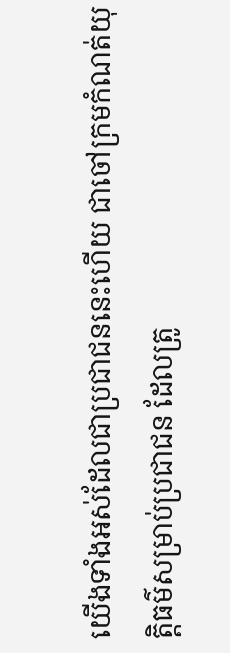យើងទាំងអស់ដែលជាប្រជាជននេះហើយ ជាចៅក្រមកំណត់យុត្តិធម៌សម្រាប់ប្រជាជន ដែលត្រូ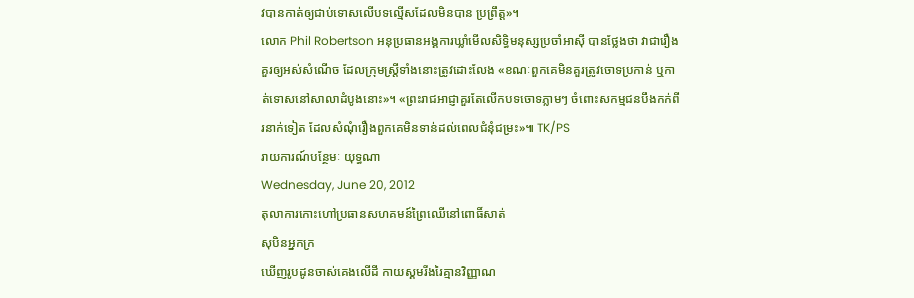វបានកាត់ឲ្យជាប់ទោសលើបទល្មើសដែលមិនបាន ប្រព្រឹត្ត»។
លោក Phil Robertson អនុប្រធានអង្គការឃ្លាំមើលសិទ្ធិមនុស្សប្រចាំអាស៊ី បានថ្លែងថា វាជារឿងគួរឲ្យអស់សំណើច ដែលក្រុមស្រ្តីទាំងនោះត្រូវដោះលែង «ខណៈពួកគេមិនគួរត្រូវចោទប្រកាន់ ឬកាត់ទោសនៅសាលាដំបូងនោះ»។ «ព្រះរាជអាជ្ញាគួរតែលើកបទចោទភ្លាមៗ ចំពោះសកម្មជនបឹងកក់ពីរនាក់ទៀត ដែលសំណុំរឿងពួកគេមិនទាន់ដល់ពេលជំនុំជម្រះ»៕ TK/PS
រាយការណ៍បន្ថែមៈ យុទ្ធណា
Wednesday, June 20, 2012
តុលាការកោះហៅប្រធានសហគមន៍ព្រៃឈើនៅពោធិ៍សាត់
សុបិនអ្នកក្រ
ឃើញរូបដូនចាស់គេងលើដី កាយស្គមរីងរៃគ្មានវិញ្ញាណ